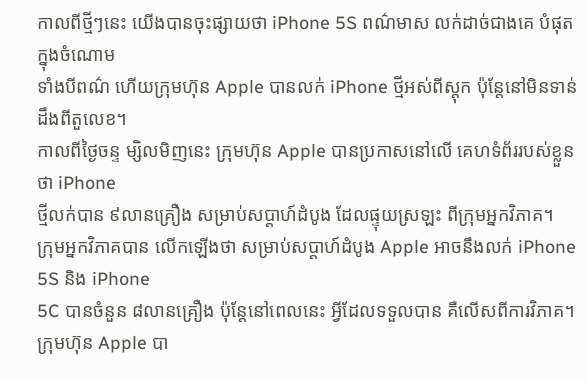កាលពីថ្មីៗនេះ យើងបានចុះផ្សាយថា iPhone 5S ពណ៌មាស លក់ដាច់ជាងគេ បំផុតក្នុងចំណោម
ទាំងបីពណ៌ ហើយក្រុមហ៊ុន Apple បានលក់ iPhone ថ្មីអស់ពីស្តុក ប៉ុន្តែនៅមិនទាន់ដឹងពីតួលេខ។
កាលពីថ្ងៃចន្ទ ម្សិលមិញនេះ ក្រុមហ៊ុន Apple បានប្រកាសនៅលើ គេហទំព័ររបស់ខ្លួនថា iPhone
ថ្មីលក់បាន ៩លានគ្រឿង សម្រាប់សប្ដាហ៍ដំបូង ដែលផ្ទុយស្រឡះ ពីក្រុមអ្នកវិភាគ។
ក្រុមអ្នកវិភាគបាន លើកឡើងថា សម្រាប់សប្ដាហ៍ដំបូង Apple អាចនឹងលក់ iPhone 5S និង iPhone
5C បានចំនួន ៨លានគ្រឿង ប៉ុន្តែនៅពេលនេះ អ្វីដែលទទួលបាន គឺលើសពីការវិភាគ។
ក្រុមហ៊ុន Apple បា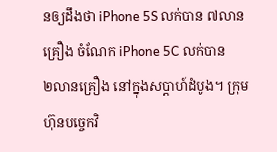នឲ្យដឹងថា iPhone 5S លក់បាន ៧លានគ្រឿង ចំណែក iPhone 5C លក់បាន
២លានគ្រឿង នៅក្នុងសប្ដាហ៍ដំបូង។ ក្រុមហ៊ុនបច្ចេកវិ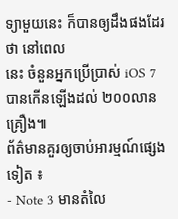ទ្យាមួយនេះ ក៏បានឲ្យដឹងផងដែរថា នៅពេល
នេះ ចំនួនអ្នកប្រើប្រាស់ iOS 7 បានកើនឡើងដល់ ២០០លានគ្រឿង៕
ព័ត៌មានគួរឲ្យចាប់អារម្មណ៍ផ្សេងទៀត ៖
- Note 3 មានតំលៃ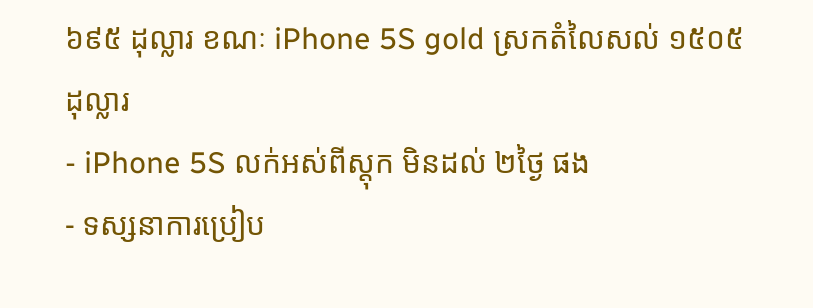៦៩៥ ដុល្លារ ខណៈ iPhone 5S gold ស្រកតំលៃសល់ ១៥០៥ ដុល្លារ
- iPhone 5S លក់អស់ពីស្តុក មិនដល់ ២ថ្ងៃ ផង
- ទស្សនាការប្រៀប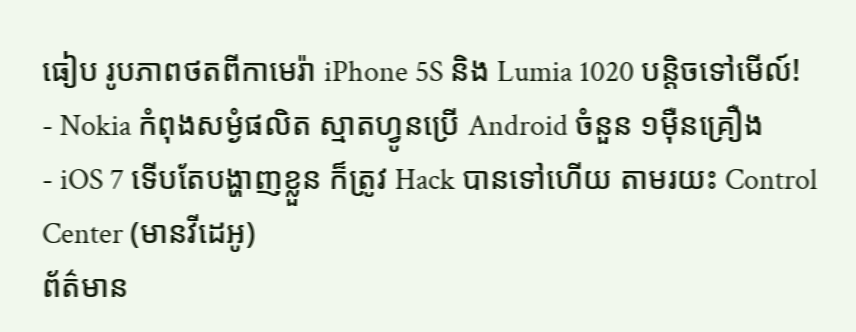ធៀប រូបភាពថតពីកាមេរ៉ា iPhone 5S និង Lumia 1020 បន្តិចទៅមើល៍!
- Nokia កំពុងសម្ងំផលិត ស្មាតហ្វូនប្រើ Android ចំនួន ១ម៉ឺនគ្រឿង
- iOS 7 ទើបតែបង្ហាញខ្លួន ក៏ត្រូវ Hack បានទៅហើយ តាមរយះ Control Center (មានវីដេអូ)
ព័ត៌មាន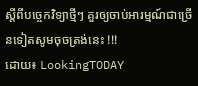ស្តីពីបច្ចេកវិទ្យាថ្មីៗ គួរឲ្យចាប់អារម្មណ៍ជាច្រើនទៀតសូមចុចត្រង់នេះ !!!
ដោយ៖ LookingTODAY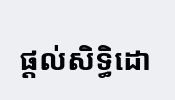ផ្តល់សិទ្ធិដោ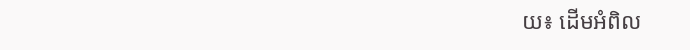យ៖ ដើមអំពិល